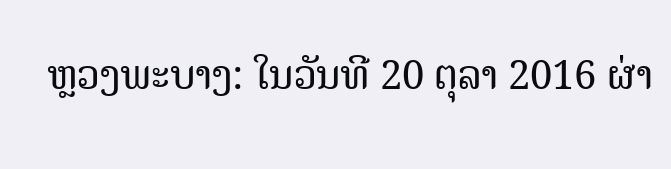ຫຼວງພະບາງ: ໃນວັນທີ 20 ຕຸລາ 2016 ຜ່າ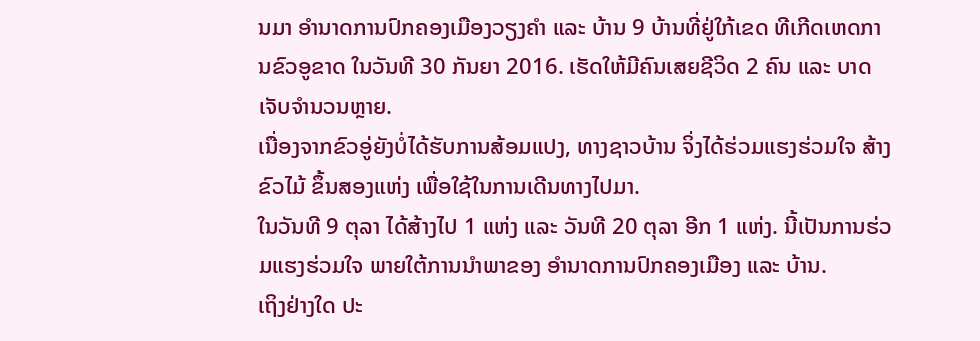ນມາ ອຳນາດການປົກຄອງເມືອງວຽງຄຳ ແລະ ບ້ານ 9 ບ້ານທີ່ຢູ່ໃກ້ເຂດ ທີເກີດເຫດການຂົວອູຂາດ ໃນວັນທີ 30 ກັນຍາ 2016. ເຮັດໃຫ້ມີຄົນເສຍຊີວິດ 2 ຄົນ ແລະ ບາດເຈັບຈຳນວນຫຼາຍ.
ເນື່ອງຈາກຂົວອູ່ຍັງບໍ່ໄດ້ຮັບການສ້ອມແປງ, ທາງຊາວບ້ານ ຈິ່ງໄດ້ຮ່ວມແຮງຮ່ວມໃຈ ສ້າງຂົວໄມ້ ຂຶ້ນສອງແຫ່ງ ເພື່ອໃຊ້ໃນການເດີນທາງໄປມາ.
ໃນວັນທີ 9 ຕຸລາ ໄດ້ສ້າງໄປ 1 ແຫ່ງ ແລະ ວັນທີ 20 ຕຸລາ ອີກ 1 ແຫ່ງ. ນີ້ເປັນການຮ່ວມແຮງຮ່ວມໃຈ ພາຍໃຕ້ການນຳພາຂອງ ອຳນາດການປົກຄອງເມືອງ ແລະ ບ້ານ.
ເຖິງຢ່າງໃດ ປະ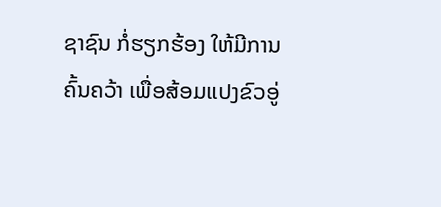ຊາຊົນ ກໍ່ຮຽກຮ້ອງ ໃຫ້ມີການຄົ້ນຄວ້າ ເພື່ອສ້ອມແປງຂົວອູ່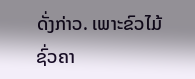ດັ່ງກ່າວ. ເພາະຂົວໄມ້ຊົ່ວຄາ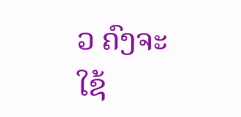ວ ຄົງຈະໃຊ້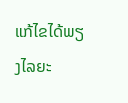ແກ້ໄຂໄດ້ພຽງໄລຍະ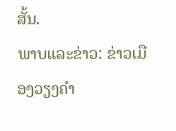ສັ້ນ.
ພາບແລະຂ່າວ: ຂ່າວເມືອງວຽງຄຳ